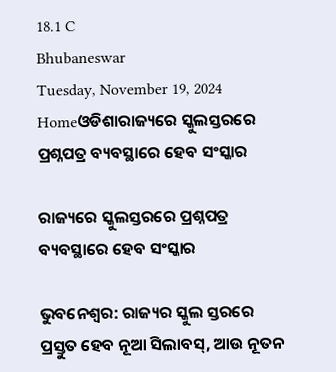18.1 C
Bhubaneswar
Tuesday, November 19, 2024
Homeଓଡିଶାରାଜ୍ୟରେ ସ୍କୁଲସ୍ତରରେ ପ୍ରଶ୍ନପତ୍ର ବ୍ୟବସ୍ଥାରେ ହେବ ସଂସ୍କାର

ରାଜ୍ୟରେ ସ୍କୁଲସ୍ତରରେ ପ୍ରଶ୍ନପତ୍ର ବ୍ୟବସ୍ଥାରେ ହେବ ସଂସ୍କାର

ଭୁବନେଶ୍ୱର: ରାଜ୍ୟର ସ୍କୁଲ ସ୍ତରରେ ପ୍ରସ୍ତୁତ ହେବ ନୂଆ ସିଲାବସ୍‌, ଆଉ ନୂତନ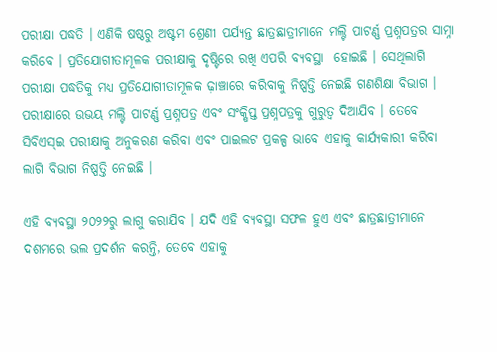ପରୀକ୍ଷା ପଦ୍ଧତି । ଏଣିକି ଷଷ୍ଠରୁ ଅଷ୍ଟମ ଶ୍ରେଣୀ ପର୍ଯ୍ୟନ୍ତ ଛାତ୍ରଛାତ୍ରୀମାନେ ମଲ୍ଟି ପାଟର୍ଣ୍ଣ ପ୍ରଶ୍ନପତ୍ରର ସାମ୍ନା କରିବେ । ପ୍ରତିଯୋଗୀତାମୂଳକ ପରୀକ୍ଷାକୁ ଦୃଷ୍ଟିରେ ରଖି ଏପରି ବ୍ୟବସ୍ଥା  ହୋଇଛି । ସେଥିଲାଗି ପରୀକ୍ଷା ପଦ୍ଧତିକୁ ମଧ୍ୟ ପ୍ରତିଯୋଗୀତାମୂଳକ ଢ଼ାଞ୍ଚାରେ କରିବାକୁ ନିଷ୍ପତ୍ତି ନେଇଛି ଗଣଶିକ୍ଷା ବିଭାଗ । ପରୀକ୍ଷାରେ ଉଭୟ ମଲ୍ଟି ପାଟର୍ଣ୍ଣ ପ୍ରଶ୍ନପତ୍ର ଏବଂ ସଂକ୍ଷିପ୍ତ ପ୍ରଶ୍ନପତ୍ରକୁ ଗୁରୁତ୍ୱ ଦିଆଯିବ । ତେବେ ସିବିଏସ୍‌ଇ ପରୀକ୍ଷାକୁ ଅନୁକରଣ କରିବା ଏବଂ ପାଇଲଟ ପ୍ରକଳ୍ପ ଭାବେ ଏହାକୁ କାର୍ଯ୍ୟକାରୀ କରିବା ଲାଗି ବିଭାଗ ନିଷ୍ପତ୍ତି ନେଇଛି ।

ଏହି ବ୍ୟବସ୍ଥା ୨୦୨୨ରୁ ଲାଗୁ କରାଯିବ । ଯଦି ଏହି ବ୍ୟବସ୍ଥା ସଫଳ ହୁଏ ଏବଂ ଛାତ୍ରଛାତ୍ରୀମାନେ ଦଶମରେ ଭଲ ପ୍ରଦର୍ଶନ କରନ୍ତି, ତେବେ ଏହାକୁ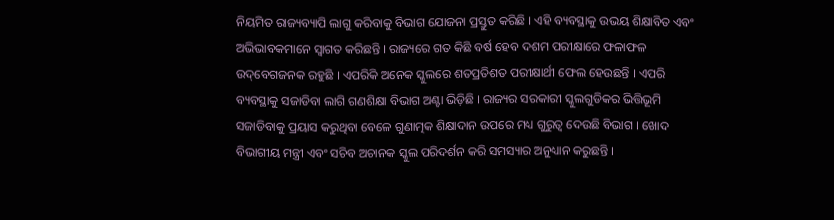ନିୟମିତ ରାଜ୍ୟବ୍ୟାପି ଲାଗୁ କରିବାକୁ ବିଭାଗ ଯୋଜନା ପ୍ରସ୍ତୁତ କରିଛି । ଏହି ବ୍ୟବସ୍ଥାକୁ ଉଭୟ ଶିକ୍ଷାବିତ ଏବଂ ଅଭିଭାବକମାନେ ସ୍ୱାଗତ କରିଛନ୍ତି । ରାଜ୍ୟରେ ଗତ କିଛି ବର୍ଷ ହେବ ଦଶମ ପରୀକ୍ଷାରେ ଫଳାଫଳ ଉଦ୍‌ବେଗଜନକ ରହୁଛି । ଏପରିକି ଅନେକ ସ୍କୁଲରେ ଶତପ୍ରତିଶତ ପରୀକ୍ଷାର୍ଥୀ ଫେଲ ହେଉଛନ୍ତି । ଏପରି ବ୍ୟବସ୍ଥାକୁ ସଜାଡିବା ଲାଗି ଗଣଶିକ୍ଷା ବିଭାଗ ଅଣ୍ଟା ଭିଡ଼ିଛି । ରାଜ୍ୟର ସରକାରୀ ସ୍କୁଲଗୁଡିକର ଭିତ୍ତିଭୂମି ସଜାଡିବାକୁ ପ୍ରୟାସ କରୁଥିବା ବେଳେ ଗୁଣାତ୍ମକ ଶିକ୍ଷାଦାନ ଉପରେ ମଧ୍ୟ ଗୁରୁତ୍ୱ ଦେଉଛି ବିଭାଗ । ଖୋଦ ବିଭାଗୀୟ ମନ୍ତ୍ରୀ ଏବଂ ସଚିବ ଅଚାନକ ସ୍କୁଲ ପରିଦର୍ଶନ କରି ସମସ୍ୟାର ଅନୁଧ୍ୟାନ କରୁଛନ୍ତି ।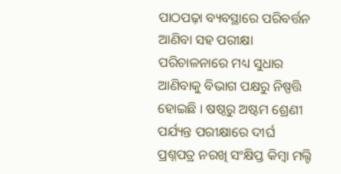ପାଠପଢ଼ା ବ୍ୟବସ୍ଥାରେ ପରିବର୍ତ୍ତନ ଆଣିବା ସହ ପରୀକ୍ଷା ପରିଚାଳନାରେ ମଧ୍ୟ ସୁଧାର ଆଣିବାକୁ ବିଭାଗ ପକ୍ଷରୁ ନିଷ୍ପତ୍ତି ହୋଇଛି । ଷଷ୍ଠରୁ ଅଷ୍ଟମ ଶ୍ରେଣୀ ପର୍ଯ୍ୟନ୍ତ ପରୀକ୍ଷାରେ ଦୀର୍ଘ ପ୍ରଶ୍ନପତ୍ର ନରଖି ସଂକ୍ଷିପ୍ତ କିମ୍ବା ମଲ୍ଟି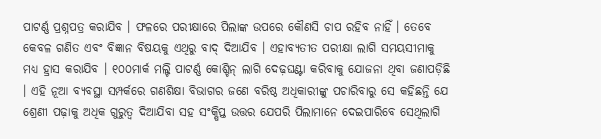ପାଟର୍ଣ୍ଣ ପ୍ରଶ୍ନପତ୍ର କରାଯିବ । ଫଳରେ ପରୀକ୍ଷାରେ ପିଲାଙ୍କ ଉପରେ କୌଣସି ଚାପ ରହିବ ନାହିଁ । ତେବେ କେବଳ ଗଣିତ ଏବଂ ବିଜ୍ଞାନ ବିଷୟକୁ ଏଥିରୁ ବାଦ୍ ଦିଆଯିବ । ଏହାବ୍ୟତୀତ ପରୀକ୍ଷା ଲାଗି ସମୟସୀମାକୁ ମଧ୍ୟ ହ୍ରାସ କରାଯିବ । ୧୦୦ମାର୍କ ମଲ୍ଟି ପାଟର୍ଣ୍ଣ କୋଶ୍ଚିନ୍ ଲାଗି ଦେଢ଼ଘଣ୍ଟା କରିବାକୁ ଯୋଜନା ଥିବା ଜଣାପଡ଼ିଛି । ଏହି ନୂଆ ବ୍ୟବସ୍ଥା ସମ୍ପର୍କରେ ଗଣଶିକ୍ଷା ବିଭାଗର ଜଣେ ବରିଷ୍ଠ ଅଧିକାରୀଙ୍କୁ ପଚାରିବାରୁ ସେ କହିଛନ୍ତି ଯେ ଶ୍ରେଣୀ ପଢ଼ାକୁ ଅଧିକ ଗୁରୁତ୍ୱ ଦିଆଯିବା ସହ ସଂକ୍ଷିପ୍ତ ଉତ୍ତର ଯେପରି ପିଲାମାନେ ଦେଇପାରିବେ ସେଥିଲାଗି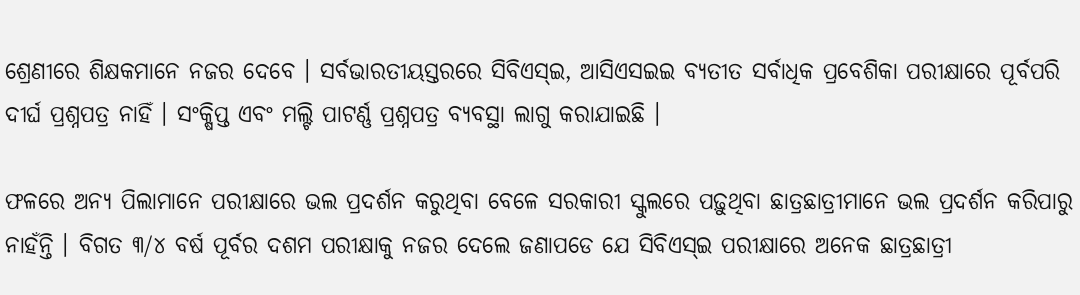ଶ୍ରେଣୀରେ ଶିକ୍ଷକମାନେ ନଜର ଦେବେ । ସର୍ବଭାରତୀୟସ୍ତରରେ ସିବିଏସ୍‌ଇ, ଆସିଏସଇଇ ବ୍ୟତୀତ ସର୍ବାଧିକ ପ୍ରବେଶିକା ପରୀକ୍ଷାରେ ପୂର୍ବପରି ଦୀର୍ଘ ପ୍ରଶ୍ନପତ୍ର ନାହିଁ । ସଂକ୍ଷିପ୍ତ ଏବଂ ମଲ୍ଟି ପାଟର୍ଣ୍ଣ ପ୍ରଶ୍ନପତ୍ର ବ୍ୟବସ୍ଥା ଲାଗୁ କରାଯାଇଛି ।

ଫଳରେ ଅନ୍ୟ ପିଲାମାନେ ପରୀକ୍ଷାରେ ଭଲ ପ୍ରଦର୍ଶନ କରୁଥିବା ବେଳେ ସରକାରୀ ସ୍କୁଲରେ ପଢ଼ୁଥିବା ଛାତ୍ରଛାତ୍ରୀମାନେ ଭଲ ପ୍ରଦର୍ଶନ କରିପାରୁ ନାହଁନ୍ତି । ବିଗତ ୩/୪ ବର୍ଷ ପୂର୍ବର ଦଶମ ପରୀକ୍ଷାକୁ ନଜର ଦେଲେ ଜଣାପଡେ ଯେ ସିବିଏସ୍‌ଇ ପରୀକ୍ଷାରେ ଅନେକ ଛାତ୍ରଛାତ୍ରୀ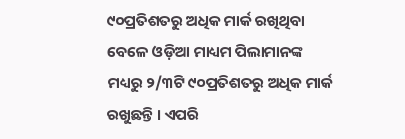୯୦ପ୍ରତିଶତରୁ ଅଧିକ ମାର୍କ ରଖିଥିବା ବେଳେ ଓଡ଼ିଆ ମାଧ୍ୟମ ପିଲାମାନଙ୍କ ମଧ୍ୟରୁ ୨/୩ଟି ୯୦ପ୍ରତିଶତରୁ ଅଧିକ ମାର୍କ ରଖୁଛନ୍ତି । ଏପରି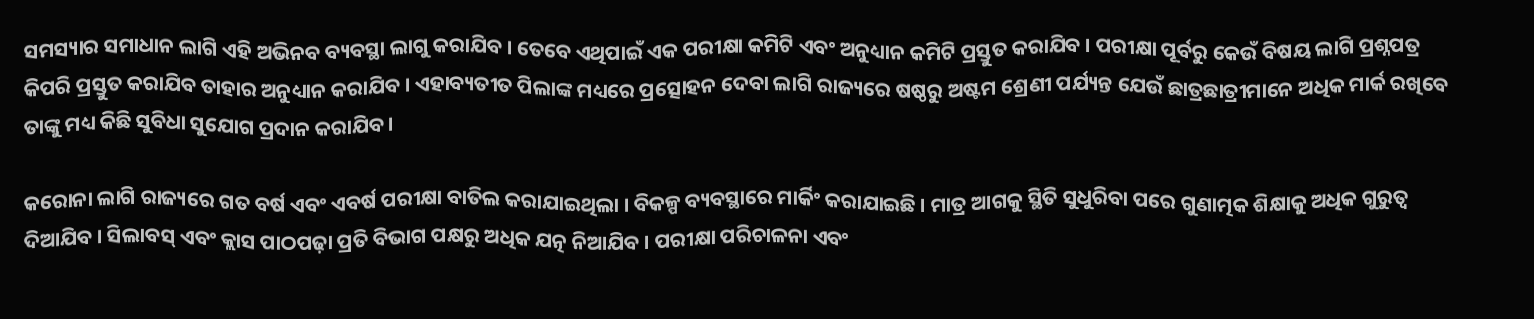ସମସ୍ୟାର ସମାଧାନ ଲାଗି ଏହି ଅଭିନବ ବ୍ୟବସ୍ଥା ଲାଗୁ କରାଯିବ । ତେବେ ଏଥିପାଇଁ ଏକ ପରୀକ୍ଷା କମିଟି ଏବଂ ଅନୁଧ୍ୟାନ କମିଟି ପ୍ରସ୍ତୁତ କରାଯିବ । ପରୀକ୍ଷା ପୂର୍ବରୁ କେଉଁ ବିଷୟ ଲାଗି ପ୍ରଶ୍ନପତ୍ର କିପରି ପ୍ରସ୍ତୁତ କରାଯିବ ତାହାର ଅନୁଧ୍ୟାନ କରାଯିବ । ଏହାବ୍ୟତୀତ ପିଲାଙ୍କ ମଧ୍ୟରେ ପ୍ରତ୍ସୋହନ ଦେବା ଲାଗି ରାଜ୍ୟରେ ଷଷ୍ଠରୁ ଅଷ୍ଟମ ଶ୍ରେଣୀ ପର୍ଯ୍ୟନ୍ତ ଯେଉଁ ଛାତ୍ରଛାତ୍ରୀମାନେ ଅଧିକ ମାର୍କ ରଖିବେ ତାଙ୍କୁ ମଧ୍ୟ କିଛି ସୁବିଧା ସୁଯୋଗ ପ୍ରଦାନ କରାଯିବ ।

କରୋନା ଲାଗି ରାଜ୍ୟରେ ଗତ ବର୍ଷ ଏବଂ ଏବର୍ଷ ପରୀକ୍ଷା ବାତିଲ କରାଯାଇଥିଲା । ବିକଳ୍ପ ବ୍ୟବସ୍ଥାରେ ମାର୍କିଂ କରାଯାଇଛି । ମାତ୍ର ଆଗକୁ ସ୍ଥିତି ସୁଧୁରିବା ପରେ ଗୁଣାତ୍ମକ ଶିକ୍ଷାକୁ ଅଧିକ ଗୁରୁତ୍ୱ ଦିଆଯିବ । ସିଲାବସ୍ ଏବଂ କ୍ଲାସ ପାଠପଢ଼ା ପ୍ରତି ବିଭାଗ ପକ୍ଷରୁ ଅଧିକ ଯତ୍ନ ନିଆଯିବ । ପରୀକ୍ଷା ପରିଚାଳନା ଏବଂ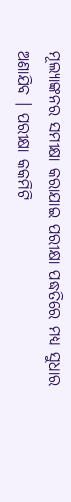ମୂଲ୍ୟାଙ୍କନର ସମୀକ୍ଷା କରାଯାଇ ପରୀକ୍ଷା ପଦ୍ଧତିରେ ମଧ୍ୟ ସୁଧାର ଅଣାଯିବ । ପରୀକ୍ଷା କକମିଟି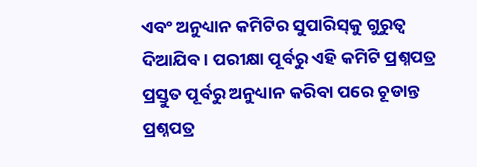ଏବଂ ଅନୁଧ୍ୟାନ କମିଟିର ସୁପାରିସ୍‌କୁ ଗୁରୁତ୍ୱ ଦିଆଯିବ । ପରୀକ୍ଷା ପୂର୍ବରୁ ଏହି କମିଟି ପ୍ରଶ୍ନପତ୍ର ପ୍ରସ୍ତୁତ ପୂର୍ବରୁ ଅନୁଧ୍ୟାନ କରିବା ପରେ ଚୂଡାନ୍ତ ପ୍ରଶ୍ନପତ୍ର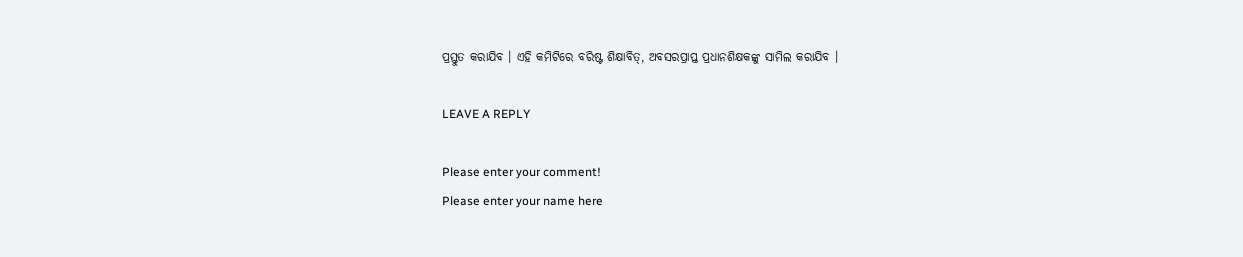ପ୍ରସ୍ତୁତ କରାଯିବ । ଏହି କମିଟିରେ ବରିଷ୍ଟ ଶିକ୍ଷାବିତ୍‌, ଅବସରପ୍ରାପ୍ତ ପ୍ରଧାନଶିକ୍ଷକଙ୍କୁ ସାମିଲ କରାଯିବ ।

LEAVE A REPLY

Please enter your comment!
Please enter your name here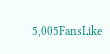5,005FansLike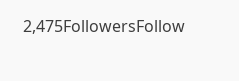2,475FollowersFollow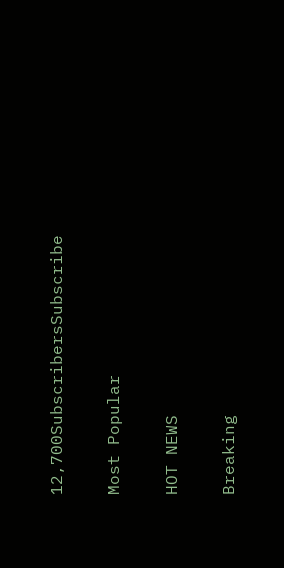12,700SubscribersSubscribe

Most Popular

HOT NEWS

Breaking